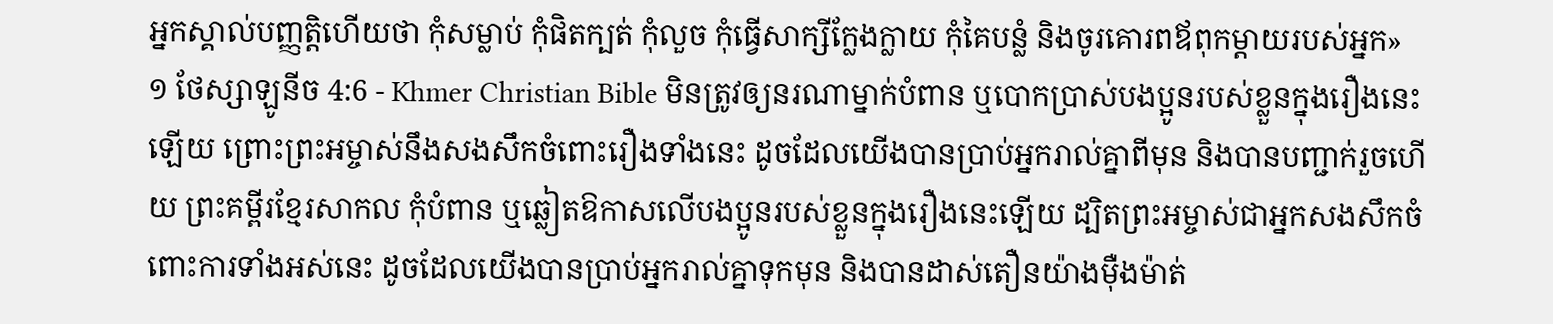អ្នកស្គាល់បញ្ញត្ដិហើយថា កុំសម្លាប់ កុំផិតក្បត់ កុំលួច កុំធ្វើសាក្សីក្លែងក្លាយ កុំគៃបន្លំ និងចូរគោរពឪពុកម្ដាយរបស់អ្នក»
១ ថែស្សាឡូនីច 4:6 - Khmer Christian Bible មិនត្រូវឲ្យនរណាម្នាក់បំពាន ឬបោកប្រាស់បងប្អូនរបស់ខ្លួនក្នុងរឿងនេះឡើយ ព្រោះព្រះអម្ចាស់នឹងសងសឹកចំពោះរឿងទាំងនេះ ដូចដែលយើងបានប្រាប់អ្នករាល់គ្នាពីមុន និងបានបញ្ជាក់រួចហើយ ព្រះគម្ពីរខ្មែរសាកល កុំបំពាន ឬឆ្លៀតឱកាសលើបងប្អូនរបស់ខ្លួនក្នុងរឿងនេះឡើយ ដ្បិតព្រះអម្ចាស់ជាអ្នកសងសឹកចំពោះការទាំងអស់នេះ ដូចដែលយើងបានប្រាប់អ្នករាល់គ្នាទុកមុន និងបានដាស់តឿនយ៉ាងម៉ឺងម៉ាត់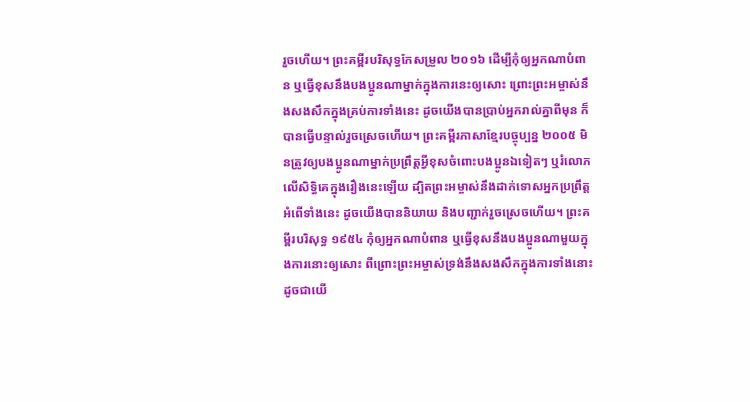រួចហើយ។ ព្រះគម្ពីរបរិសុទ្ធកែសម្រួល ២០១៦ ដើម្បីកុំឲ្យអ្នកណាបំពាន ឬធ្វើខុសនឹងបងប្អូនណាម្នាក់ក្នុងការនេះឲ្យសោះ ព្រោះព្រះអម្ចាស់នឹងសងសឹកក្នុងគ្រប់ការទាំងនេះ ដូចយើងបានប្រាប់អ្នករាល់គ្នាពីមុន ក៏បានធ្វើបន្ទាល់រួចស្រេចហើយ។ ព្រះគម្ពីរភាសាខ្មែរបច្ចុប្បន្ន ២០០៥ មិនត្រូវឲ្យបងប្អូនណាម្នាក់ប្រព្រឹត្តអ្វីខុសចំពោះបងប្អូនឯទៀតៗ ឬរំលោភលើសិទ្ធិគេក្នុងរឿងនេះឡើយ ដ្បិតព្រះអម្ចាស់នឹងដាក់ទោសអ្នកប្រព្រឹត្តអំពើទាំងនេះ ដូចយើងបាននិយាយ និងបញ្ជាក់រួចស្រេចហើយ។ ព្រះគម្ពីរបរិសុទ្ធ ១៩៥៤ កុំឲ្យអ្នកណាបំពាន ឬធ្វើខុសនឹងបងប្អូនណាមួយក្នុងការនោះឲ្យសោះ ពីព្រោះព្រះអម្ចាស់ទ្រង់នឹងសងសឹកក្នុងការទាំងនោះ ដូចជាយើ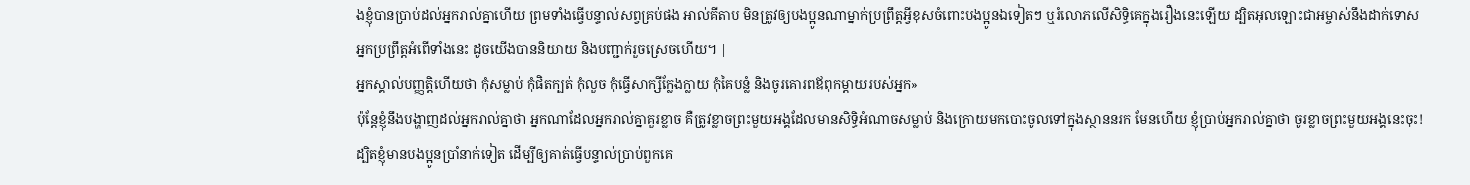ងខ្ញុំបានប្រាប់ដល់អ្នករាល់គ្នាហើយ ព្រមទាំងធ្វើបន្ទាល់សព្វគ្រប់ផង អាល់គីតាប មិនត្រូវឲ្យបងប្អូនណាម្នាក់ប្រព្រឹត្ដអ្វីខុសចំពោះបងប្អូនឯទៀតៗ ឬរំលោភលើសិទ្ធិគេក្នុងរឿងនេះឡើយ ដ្បិតអុលឡោះជាអម្ចាស់នឹងដាក់ទោសអ្នកប្រព្រឹត្ដអំពើទាំងនេះ ដូចយើងបាននិយាយ និងបញ្ជាក់រួចស្រេចហើយ។ |
អ្នកស្គាល់បញ្ញត្ដិហើយថា កុំសម្លាប់ កុំផិតក្បត់ កុំលួច កុំធ្វើសាក្សីក្លែងក្លាយ កុំគៃបន្លំ និងចូរគោរពឪពុកម្ដាយរបស់អ្នក»
ប៉ុន្ដែខ្ញុំនឹងបង្ហាញដល់អ្នករាល់គ្នាថា អ្នកណាដែលអ្នករាល់គ្នាគួរខ្លាច គឺត្រូវខ្លាចព្រះមួយអង្គដែលមានសិទ្ធិអំណាចសម្លាប់ និងក្រោយមកបោះចូលទៅក្នុងស្ថាននរក មែនហើយ ខ្ញុំប្រាប់អ្នករាល់គ្នាថា ចូរខ្លាចព្រះមួយអង្គនេះចុះ!
ដ្បិតខ្ញុំមានបងប្អូនប្រាំនាក់ទៀត ដើម្បីឲ្យគាត់ធ្វើបន្ទាល់ប្រាប់ពួកគេ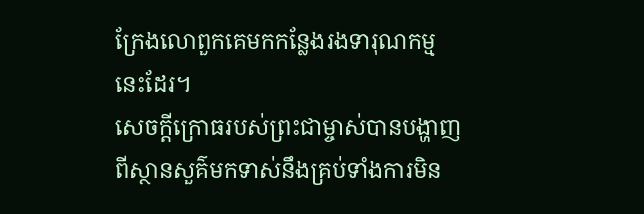ក្រែងលោពួកគេមកកន្លែងរងទារុណកម្មនេះដែរ។
សេចក្ដីក្រោធរបស់ព្រះជាម្ចាស់បានបង្ហាញពីស្ថានសួគ៌មកទាស់នឹងគ្រប់ទាំងការមិន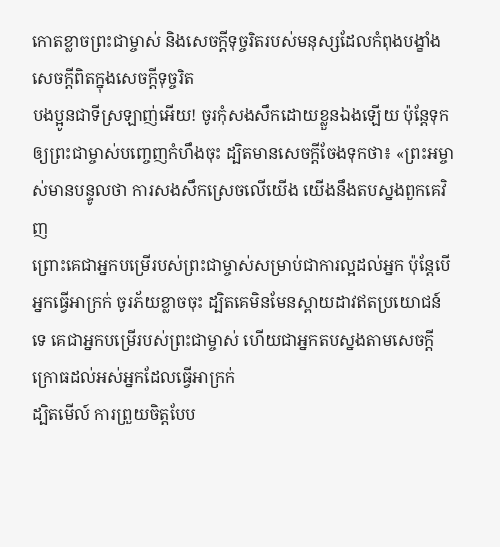កោតខ្លាចព្រះជាម្ចាស់ និងសេចក្ដីទុច្ចរិតរបស់មនុស្សដែលកំពុងបង្ខាំងសេចក្ដីពិតក្នុងសេចក្ដីទុច្ចរិត
បងប្អូនជាទីស្រឡាញ់អើយ! ចូរកុំសងសឹកដោយខ្លួនឯងឡើយ ប៉ុន្ដែទុកឲ្យព្រះជាម្ចាស់បញ្ចេញកំហឹងចុះ ដ្បិតមានសេចក្ដីចែងទុកថា៖ «ព្រះអម្ចាស់មានបន្ទូលថា ការសងសឹកស្រេចលើយើង យើងនឹងតបស្នងពួកគេវិញ
ព្រោះគេជាអ្នកបម្រើរបស់ព្រះជាម្ចាស់សម្រាប់ជាការល្អដល់អ្នក ប៉ុន្ដែបើអ្នកធ្វើអាក្រក់ ចូរភ័យខ្លាចចុះ ដ្បិតគេមិនមែនស្ពាយដាវឥតប្រយោជន៍ទេ គេជាអ្នកបម្រើរបស់ព្រះជាម្ចាស់ ហើយជាអ្នកតបស្នងតាមសេចក្ដីក្រោធដល់អស់អ្នកដែលធ្វើអាក្រក់
ដ្បិតមើល៍ ការព្រួយចិត្ដបែប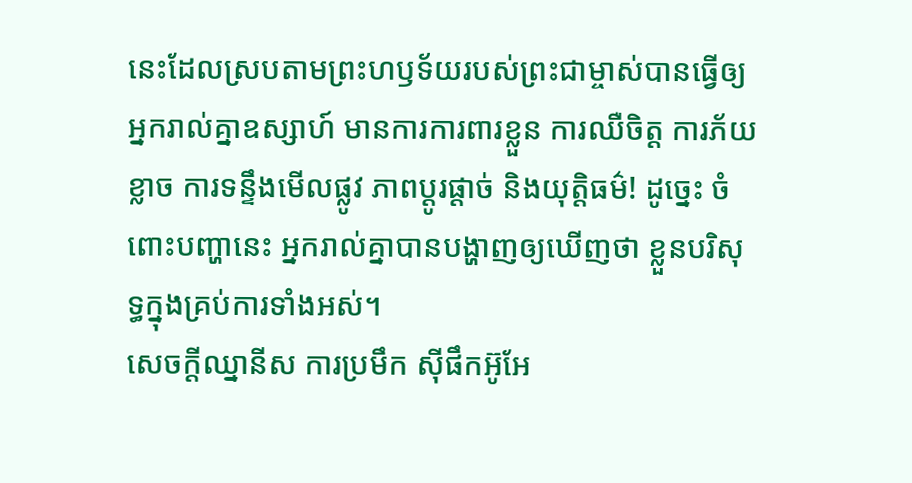នេះដែលស្របតាមព្រះហឫទ័យរបស់ព្រះជាម្ចាស់បានធ្វើឲ្យអ្នករាល់គ្នាឧស្សាហ៍ មានការការពារខ្លួន ការឈឺចិត្ដ ការភ័យខ្លាច ការទន្ទឹងមើលផ្លូវ ភាពប្ដូរផ្ដាច់ និងយុត្ដិធម៌! ដូច្នេះ ចំពោះបញ្ហានេះ អ្នករាល់គ្នាបានបង្ហាញឲ្យឃើញថា ខ្លួនបរិសុទ្ធក្នុងគ្រប់ការទាំងអស់។
សេចក្ដីឈ្នានីស ការប្រមឹក ស៊ីផឹកអ៊ូអែ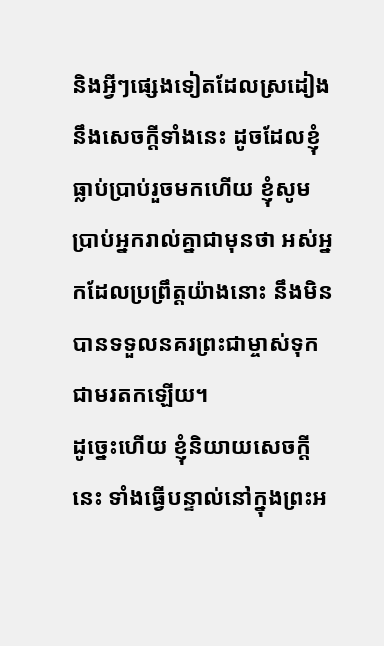និងអ្វីៗផ្សេងទៀតដែលស្រដៀងនឹងសេចក្ដីទាំងនេះ ដូចដែលខ្ញុំធ្លាប់ប្រាប់រួចមកហើយ ខ្ញុំសូមប្រាប់អ្នករាល់គ្នាជាមុនថា អស់អ្នកដែលប្រព្រឹត្តយ៉ាងនោះ នឹងមិនបានទទួលនគរព្រះជាម្ចាស់ទុកជាមរតកឡើយ។
ដូច្នេះហើយ ខ្ញុំនិយាយសេចក្ដីនេះ ទាំងធ្វើបន្ទាល់នៅក្នុងព្រះអ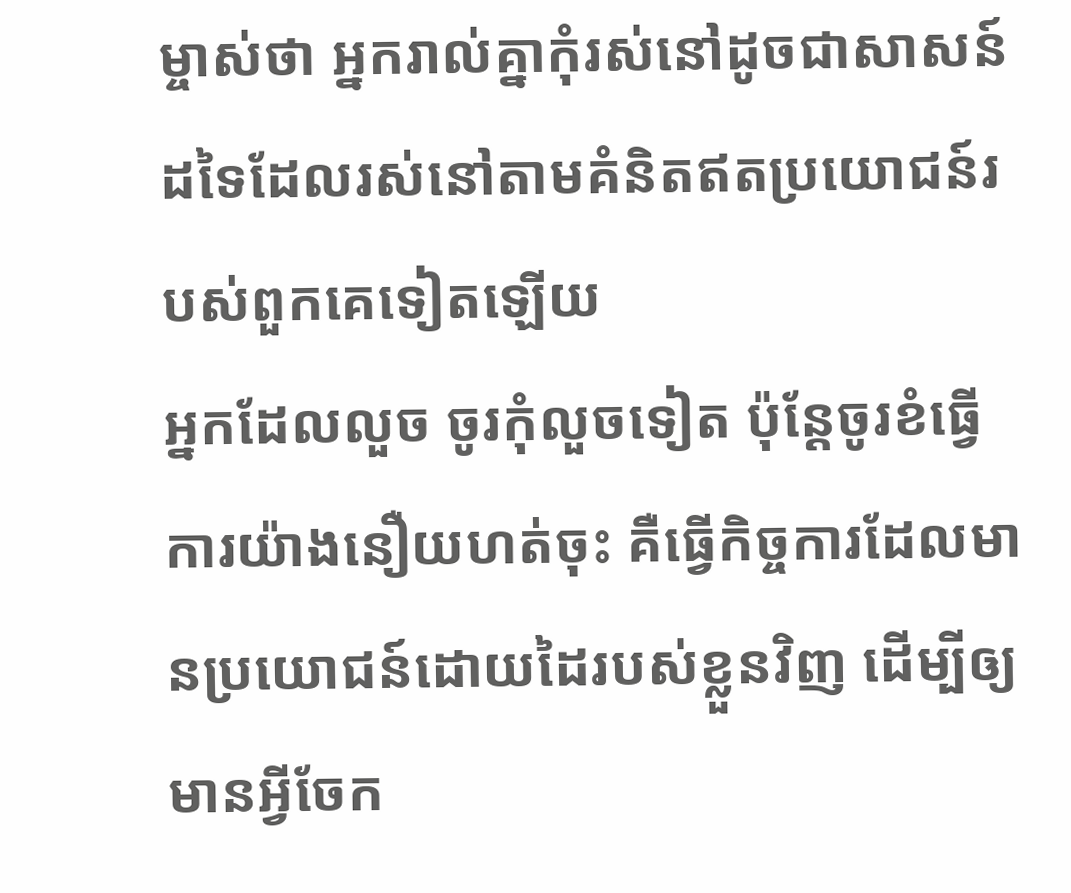ម្ចាស់ថា អ្នករាល់គ្នាកុំរស់នៅដូចជាសាសន៍ដទៃដែលរស់នៅតាមគំនិតឥតប្រយោជន៍របស់ពួកគេទៀតឡើយ
អ្នកដែលលួច ចូរកុំលួចទៀត ប៉ុន្ដែចូរខំធ្វើការយ៉ាងនឿយហត់ចុះ គឺធ្វើកិច្ចការដែលមានប្រយោជន៍ដោយដៃរបស់ខ្លួនវិញ ដើម្បីឲ្យមានអ្វីចែក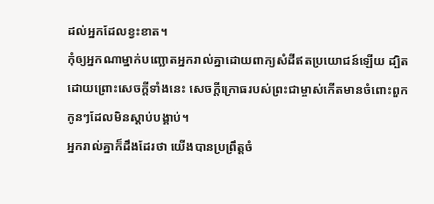ដល់អ្នកដែលខ្វះខាត។
កុំឲ្យអ្នកណាម្នាក់បញ្ឆោតអ្នករាល់គ្នាដោយពាក្យសំដីឥតប្រយោជន៍ឡើយ ដ្បិតដោយព្រោះសេចក្ដីទាំងនេះ សេចក្ដីក្រោធរបស់ព្រះជាម្ចាស់កើតមានចំពោះពួកកូនៗដែលមិនស្ដាប់បង្គាប់។
អ្នករាល់គ្នាក៏ដឹងដែរថា យើងបានប្រព្រឹត្តចំ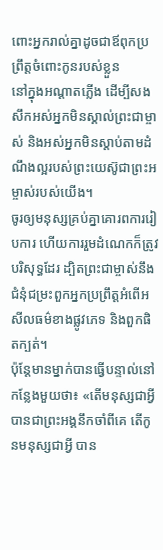ពោះអ្នករាល់គ្នាដូចជាឪពុកប្រព្រឹត្តចំពោះកូនរបស់ខ្លួន
នៅក្នុងអណ្ដាតភ្លើង ដើម្បីសងសឹកអស់អ្នកមិនស្គាល់ព្រះជាម្ចាស់ និងអស់អ្នកមិនស្ដាប់តាមដំណឹងល្អរបស់ព្រះយេស៊ូជាព្រះអម្ចាស់របស់យើង។
ចូរឲ្យមនុស្សគ្រប់គ្នាគោរពការរៀបការ ហើយការរួមដំណេកក៏ត្រូវបរិសុទ្ធដែរ ដ្បិតព្រះជាម្ចាស់នឹងជំនុំជម្រះពួកអ្នកប្រព្រឹត្ដអំពើអសីលធម៌ខាងផ្លូវភេទ និងពួកផិតក្បត់។
ប៉ុន្ដែមានម្នាក់បានធ្វើបន្ទាល់នៅកន្លែងមួយថា៖ «តើមនុស្សជាអ្វី បានជាព្រះអង្គនឹកចាំពីគេ តើកូនមនុស្សជាអ្វី បាន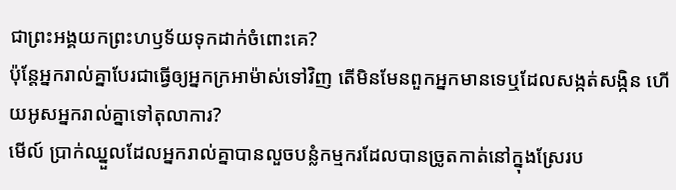ជាព្រះអង្គយកព្រះហឫទ័យទុកដាក់ចំពោះគេ?
ប៉ុន្ដែអ្នករាល់គ្នាបែរជាធ្វើឲ្យអ្នកក្រអាម៉ាស់ទៅវិញ តើមិនមែនពួកអ្នកមានទេឬដែលសង្កត់សង្កិន ហើយអូសអ្នករាល់គ្នាទៅតុលាការ?
មើល៍ ប្រាក់ឈ្នួលដែលអ្នករាល់គ្នាបានលួចបន្លំកម្មករដែលបានច្រូតកាត់នៅក្នុងស្រែរប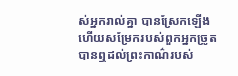ស់អ្នករាល់គ្នា បានស្រែកឡើង ហើយសម្រែករបស់ពួកអ្នកច្រូតបានឮដល់ព្រះកាណ៌របស់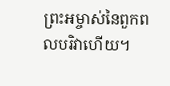ព្រះអម្ចាស់នៃពួកពលបរិវាហើយ។